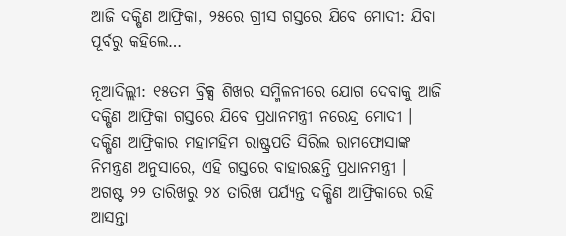ଆଜି ଦକ୍ଷିଣ ଆଫ୍ରିକା, ୨୫ରେ ଗ୍ରୀସ ଗସ୍ତରେ ଯିବେ ମୋଦୀ: ଯିବା ପୂର୍ବରୁ କହିଲେ…

ନୂଆଦିଲ୍ଲୀ: ୧୫ତମ ବ୍ରିକ୍ସ ଶିଖର ସମ୍ମିଳନୀରେ ଯୋଗ ଦେବାକୁ ଆଜି ଦକ୍ଷିଣ ଆଫ୍ରିକା ଗସ୍ତରେ ଯିବେ ପ୍ରଧାନମନ୍ତ୍ରୀ ନରେନ୍ଦ୍ର ମୋଦୀ । ଦକ୍ଷିଣ ଆଫ୍ରିକାର ମହାମହିମ ରାଷ୍ଟ୍ରପତି ସିରିଲ ରାମଫୋସାଙ୍କ ନିମନ୍ତ୍ରଣ ଅନୁସାରେ, ଏହି ଗସ୍ତରେ ବାହାରଛନ୍ତି ପ୍ରଧାନମନ୍ତ୍ରୀ । ଅଗଷ୍ଟ ୨୨ ତାରିଖରୁ ୨୪ ତାରିଖ ପର୍ଯ୍ୟନ୍ତ ଦକ୍ଷିଣ ଆଫ୍ରିକାରେ ରହି ଆସନ୍ତା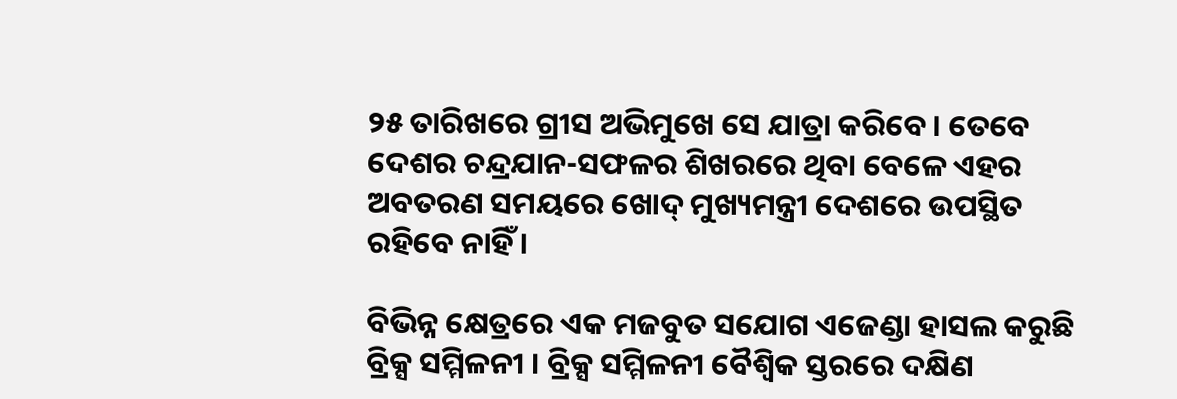୨୫ ତାରିଖରେ ଗ୍ରୀସ ଅଭିମୁଖେ ସେ ଯାତ୍ରା କରିବେ । ତେବେ ଦେଶର ଚନ୍ଦ୍ରଯାନ-ସଫଳର ଶିଖରରେ ଥିବା ବେଳେ ଏହର ଅବତରଣ ସମୟରେ ଖୋଦ୍ ମୁଖ୍ୟମନ୍ତ୍ରୀ ଦେଶରେ ଉପସ୍ଥିତ ରହିବେ ନାହିଁ ।

ବିଭିନ୍ନ କ୍ଷେତ୍ରରେ ଏକ ମଜବୁତ ସଯୋଗ ଏଜେଣ୍ଡା ହାସଲ କରୁଛି ବ୍ରିକ୍ସ ସମ୍ମିଳନୀ । ବ୍ରିକ୍ସ ସମ୍ମିଳନୀ ବୈଶ୍ୱିକ ସ୍ତରରେ ଦକ୍ଷିଣ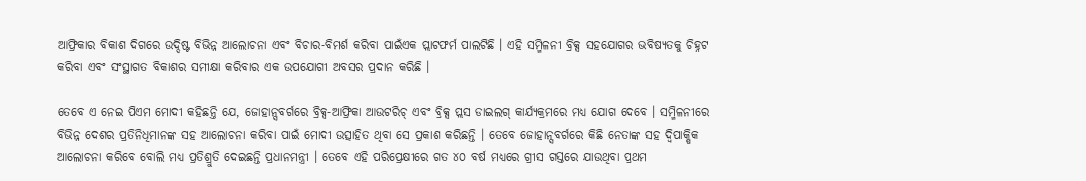ଆଫ୍ରିକାର ବିକାଶ ଦିଗରେ ଉଦ୍ଦିଷ୍ଟ ବିଭିନ୍ନ ଆଲୋଚନା ଏବଂ ବିଚାର-ବିମର୍ଶ କରିବା ପାଇଁଏକ ପ୍ଲାଟଫର୍ମ ପାଲଟିଛି । ଏହି ସମ୍ମିଳନୀ ବ୍ରିକ୍ସ ସହଯୋଗର ଭବିଷ୍ୟତକୁ ଚିହ୍ନଟ କରିବା ଏବଂ ସଂସ୍ଥାଗତ ବିକାଶର ସମୀକ୍ଷା କରିବାର ଏକ ଉପଯୋଗୀ ଅବସର ପ୍ରଦାନ କରିଛି ।

ତେବେ ଏ ନେଇ ପିଏମ ମୋଦୀ କହିଛନ୍ତି ଯେ, ଜୋହାନ୍ସବର୍ଗରେ ବ୍ରିକ୍ସ-ଆଫ୍ରିକା ଆଉଟରିଚ୍ ଏବଂ ବ୍ରିକ୍ସ ପ୍ଲସ ଡାଇଲଗ୍ କାର୍ଯ୍ୟକ୍ରମରେ ମଧ୍ୟ ଯୋଗ ଦେବେ । ସମ୍ମିଳନୀରେ ବିଭିନ୍ନ ଦେଶର ପ୍ରତିନିଧିମାନଙ୍କ ସହ ଆଲୋଚନା କରିବା ପାଇଁ ମୋଦୀ ଉତ୍ସାହିତ ଥିବା ସେ ପ୍ରକାଶ କରିଛନ୍ତି । ତେବେ ଜୋହାନ୍ସବର୍ଗରେ କିଛି ନେତାଙ୍କ ସହ ଦ୍ୱିପାକ୍ଷିକ ଆଲୋଚନା କରିବେ ବୋଲି ମଧ୍ୟ ପ୍ରତିଶ୍ରୁତି ଦେଇଛନ୍ତି ପ୍ରଧାନମନ୍ତ୍ରୀ । ତେବେ ଏହି ପରିପ୍ରେକ୍ଷୀରେ ଗତ ୪୦ ବର୍ଷ ମଧ୍ୟରେ ଗ୍ରୀସ ଗସ୍ତରେ ଯାଉଥିବା ପ୍ରଥମ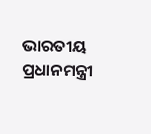ଭାରତୀୟ ପ୍ରଧାନମନ୍ତ୍ରୀ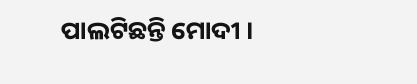ପାଲଟିଛନ୍ତି ମୋଦୀ ।